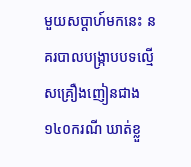មួយសប្ដាហ៍មកនេះ នគរបាលបង្ក្រាបបទល្មើសគ្រឿងញៀនជាង ១៤០ករណី ឃាត់ខ្លួ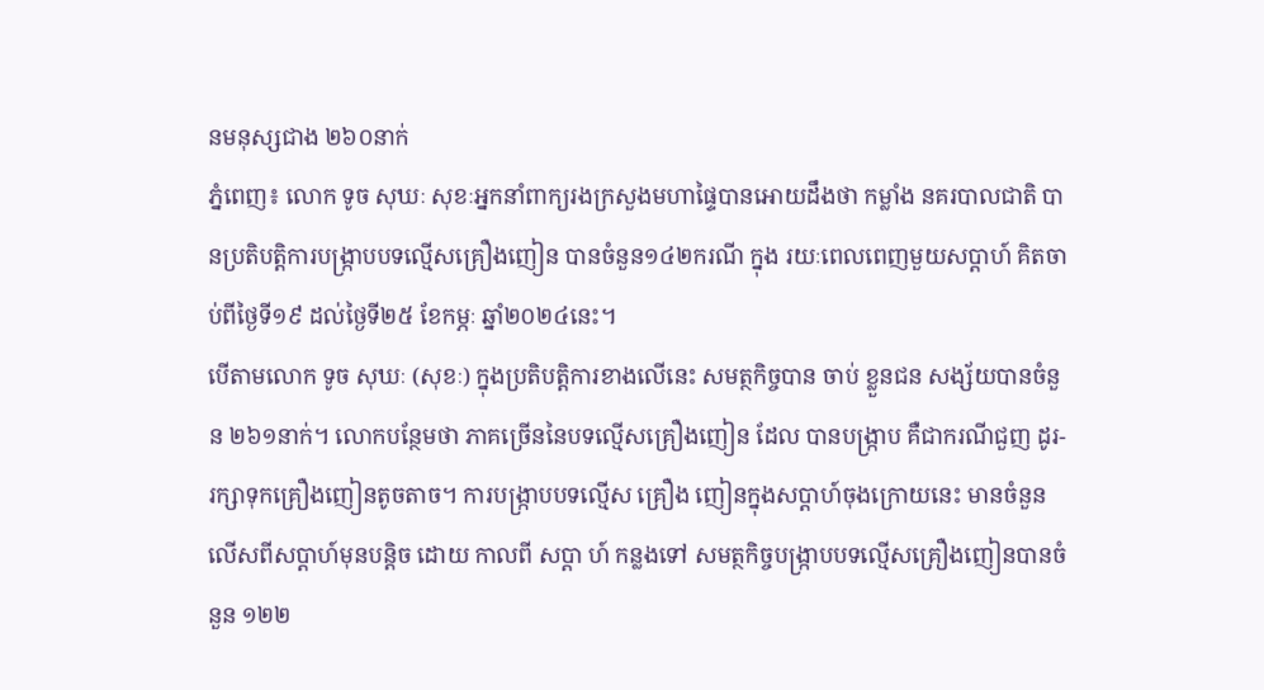នមនុស្សជាង ២៦០នាក់
ភ្នំពេញ៖ លោក ទូច សុឃៈ សុខៈអ្នកនាំពាក្យរងក្រសួងមហាផ្ទៃបានអោយដឹងថា កម្លាំង នគរបាលជាតិ បានប្រតិបត្តិការបង្ក្រាបបទល្មើសគ្រឿងញៀន បានចំនួន១៤២ករណី ក្នុង រយៈពេលពេញមួយសប្ដាហ៍ គិតចាប់ពីថ្ងៃទី១៩ ដល់ថ្ងៃទី២៥ ខែកម្ភៈ ឆ្នាំ២០២៤នេះ។
បើតាមលោក ទូច សុឃៈ (សុខៈ) ក្នុងប្រតិបត្តិការខាងលើនេះ សមត្ថកិច្ចបាន ចាប់ ខ្លួនជន សង្ស័យបានចំនួន ២៦១នាក់។ លោកបន្ថែមថា ភាគច្រើននៃបទល្មើសគ្រឿងញៀន ដែល បានបង្ក្រាប គឺជាករណីជួញ ដូរ-រក្សាទុកគ្រឿងញៀនតូចតាច។ ការបង្ក្រាបបទល្មើស គ្រឿង ញៀនក្នុងសប្ដាហ៍ចុងក្រោយនេះ មានចំនួនលើសពីសប្ដាហ៍មុនបន្តិច ដោយ កាលពី សប្ដា ហ៍ កន្លងទៅ សមត្ថកិច្ចបង្ក្រាបបទល្មើសគ្រឿងញៀនបានចំនួន ១២២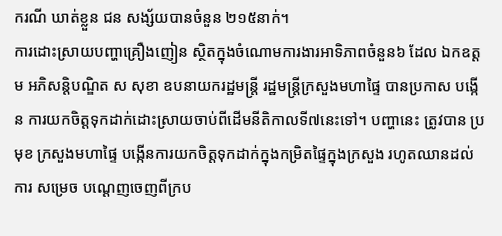ករណី ឃាត់ខ្លួន ជន សង្ស័យបានចំនួន ២១៥នាក់។
ការដោះស្រាយបញ្ហាគ្រឿងញៀន ស្ថិតក្នុងចំណោមការងារអាទិភាពចំនួន៦ ដែល ឯកឧត្តម អភិសន្តិបណ្ឌិត ស សុខា ឧបនាយករដ្ឋមន្រ្តី រដ្ឋមន្រ្តីក្រសួងមហាផ្ទៃ បានប្រកាស បង្កើន ការយកចិត្តទុកដាក់ដោះស្រាយចាប់ពីដើមនីតិកាលទី៧នេះទៅ។ បញ្ហានេះ ត្រូវបាន ប្រមុខ ក្រសួងមហាផ្ទៃ បង្កើនការយកចិត្តទុកដាក់ក្នុងកម្រិតផ្ទៃក្នុងក្រសួង រហូតឈានដល់ការ សម្រេច បណ្ដេញចេញពីក្រប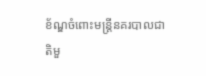ខ័ណ្ឌចំពោះមន្រ្តីនគរបាលជាតិមួ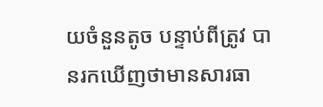យចំនួនតូច បន្ទាប់ពីត្រូវ បានរកឃើញថាមានសារធា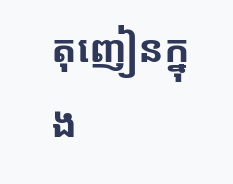តុញៀនក្នុង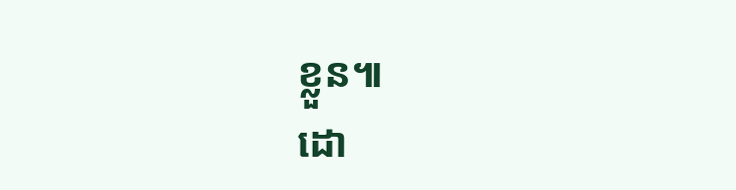ខ្លួន៕
ដោ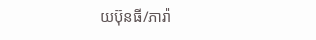យប៊ុនធី/ភារ៉ា